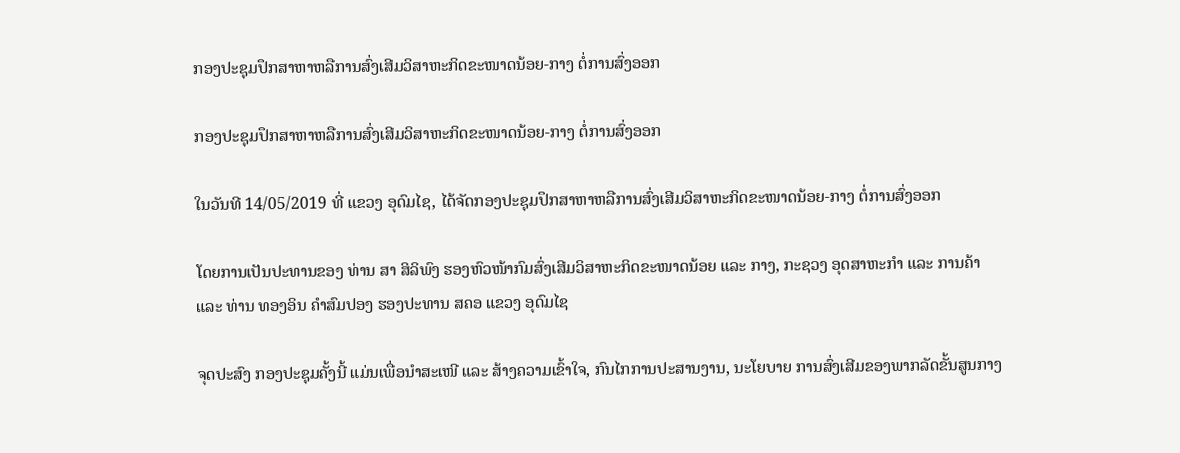ກອງປະຊຸມປຶກສາຫາຫລືການສົ່ງເສີມວິສາຫະກິດຂະໜາດນ້ອຍ-ກາງ ຕໍ່ການສົ່ງອອກ

ກອງປະຊຸມປຶກສາຫາຫລືການສົ່ງເສີມວິສາຫະກິດຂະໜາດນ້ອຍ-ກາງ ຕໍ່ການສົ່ງອອກ

ໃນວັນທີ 14/05/2019 ທີ່ ແຂວງ ອຸດົມໄຊ, ໄດ້ຈັດກອງປະຊຸມປຶກສາຫາຫລືການສົ່ງເສີມວິສາຫະກິດຂະໜາດນ້ອຍ-ກາງ ຕໍ່ການສົ່ງອອກ

ໂດຍການເປັນປະທານຂອງ ທ່ານ ສາ ສິລິພົງ ຮອງຫົວໜ້າກົມສົ່ງເສີມວິສາຫະກິດຂະໜາດນ້ອຍ ແລະ ກາງ, ກະຊວງ ອຸດສາຫະກຳ ແລະ ການຄ້າ ແລະ ທ່ານ ທອງອິນ ຄຳສົມປອງ ຮອງປະທານ ສຄອ ແຂວງ ອຸດົມໄຊ

ຈຸດປະສົງ ກອງປະຊຸມຄັ້ງນີ້ ແມ່ນເພື່ອນຳສະເໜີ ແລະ ສ້າງຄວາມເຂົ້າໃຈ, ກົນໄກການປະສານງານ, ນະໂຍບາຍ ການສົ່ງເສີມຂອງພາກລັດຂັ້ນສູນກາງ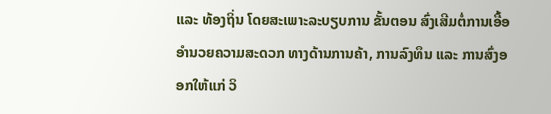ແລະ ທ້ອງຖິ່ນ ໂດຍສະເພາະລະບຽບການ ຂັ້ນຕອນ ສົ່ງເສີມຕໍ່ການເອື້ອອຳນວຍຄວາມສະດວກ ທາງດ້ານການຄ້າ, ການລົງທຶນ ແລະ ການສົ່ງອອກໃຫ້ແກ່ ວິ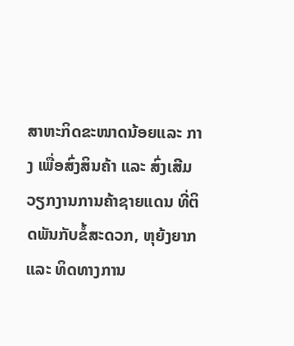ສາຫະກິດຂະໜາດນ້ອຍແລະ ກາງ ເພື່ອສົ່ງສິນຄ້າ ແລະ ສົ່ງເສີມວຽກງານການຄ້າຊາຍແດນ ທີ່ຕິດພັນກັບຂໍ້ສະດວກ, ຫຸຍ້ງຍາກ ແລະ ທິດທາງການ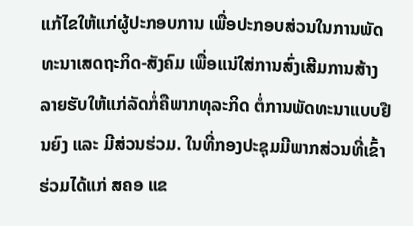ແກ້ໄຂໃຫ້ແກ່ຜູ້ປະກອບການ ເພື່ອປະກອບສ່ວນໃນການພັດທະນາເສດຖະກິດ-ສັງຄົມ ເພື່ອແນ່ໃສ່ການສົ່ງເສີມການສ້າງລາຍຮັບໃຫ້ແກ່ລັດກໍ່ຄືພາກທຸລະກິດ ຕໍ່ການພັດທະນາແບບຢືນຍົງ ແລະ ມີສ່ວນຮ່ວມ. ໃນທີ່ກອງປະຊຸມມີພາກສ່ວນທີ່ເຂົ້າຮ່ວມໄດ້ແກ່ ສຄອ ແຂ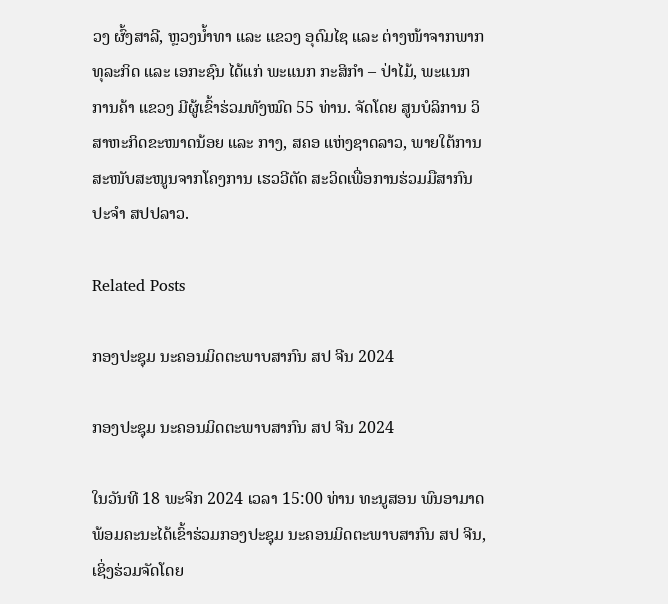ວງ ຜົ້ງສາລີ, ຫຼວງນ້ຳທາ ແລະ ແຂວງ ອຸດົມໄຊ ແລະ ຕ່າງໜ້າຈາກພາກທຸລະກິດ ແລະ ເອກະຊົນ ໄດ້ແກ່ ພະແນກ ກະສິກຳ – ປ່າໄມ້, ພະແນກການຄ້າ ແຂວງ ມີຜູ້ເຂົ້າຮ່ວມທັງໝົດ 55 ທ່ານ. ຈັດໂດຍ ສູນບໍລິການ ວິສາຫະກິດຂະໜາດນ້ອຍ ແລະ ກາງ, ສຄອ ແຫ່ງຊາດລາວ, ພາຍໃຕ້ການສະໜັບສະໜູນຈາກໂຄງການ ເຮວວີຕັດ ສະວິດເພື່ອການຮ່ວມມືສາກົນ ປະຈຳ ສປປລາວ.

Related Posts

ກອງປະຊຸມ ນະຄອນມິດຕະພາບສາກົນ ສປ ຈີນ 2024

ກອງປະຊຸມ ນະຄອນມິດຕະພາບສາກົນ ສປ ຈີນ 2024

ໃນວັນທີ 18 ພະຈິກ 2024 ເວລາ 15:00 ທ່ານ ທະນູສອນ ພົນອາມາດ ພ້ອມຄະນະໄດ້ເຂົ້າຮ່ວມກອງປະຊຸມ ນະຄອນມິດຕະພາບສາກົນ ສປ ຈີນ, ເຊິ່ງຮ່ວມຈັດໂດຍ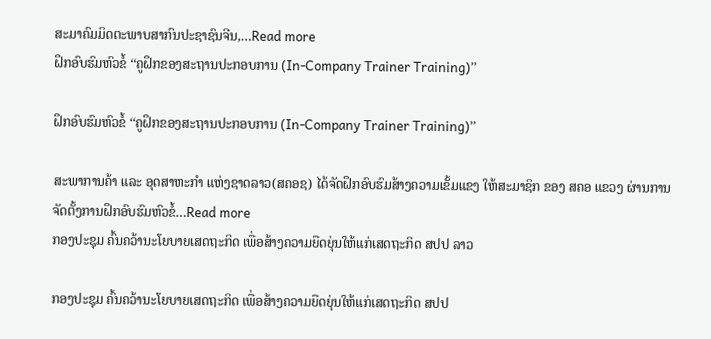ສະມາຄົມມິດຕະພາບສາກົນປະຊາຊົນຈີນ,…Read more
ຝຶກອົບຮົມຫົວຂໍ້ ‘‘ຄູຝຶກຂອງສະຖານປະກອບການ (In-Company Trainer Training)’’

ຝຶກອົບຮົມຫົວຂໍ້ ‘‘ຄູຝຶກຂອງສະຖານປະກອບການ (In-Company Trainer Training)’’

ສະພາການຄ້າ ແລະ ອຸດສາຫະກຳ ແຫ່ງຊາດລາວ(ສຄອຊ) ໄດ້ຈັດຝຶກອົບຮົມສ້າງຄວາມເຂັ້ມແຂງ ໃຫ້ສະມາຊິກ ຂອງ ສຄອ ແຂວງ ຜ່ານການຈັດຕັ້ງການຝຶກອົບຮົມຫົວຂໍ້…Read more
ກອງປະຊຸມ ຄົ້ນຄວ້ານະໂຍບາຍເສດຖະກິດ ເພື່ອສ້າງຄວາມຍືດຍຸ່ນໃຫ້ແກ່ເສດຖະກິດ ສປປ ລາວ

ກອງປະຊຸມ ຄົ້ນຄວ້ານະໂຍບາຍເສດຖະກິດ ເພື່ອສ້າງຄວາມຍືດຍຸ່ນໃຫ້ແກ່ເສດຖະກິດ ສປປ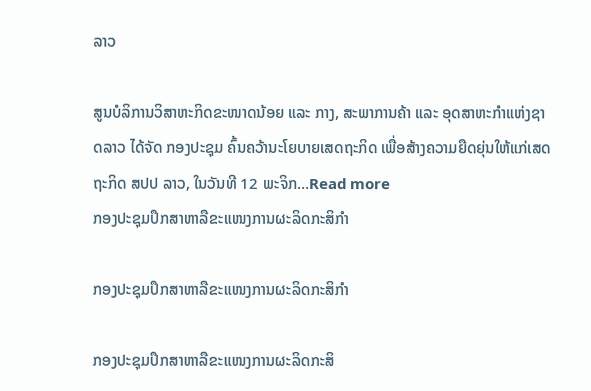ລາວ

ສູນບໍລິການວິສາຫະກິດຂະໜາດນ້ອຍ ແລະ ກາງ, ສະພາການຄ້າ ແລະ ອຸດສາຫະກຳແຫ່ງຊາດລາວ ໄດ້ຈັດ ກອງປະຊຸມ ຄົ້ນຄວ້ານະໂຍບາຍເສດຖະກິດ ເພື່ອສ້າງຄວາມຍືດຍຸ່ນໃຫ້ແກ່ເສດຖະກິດ ສປປ ລາວ, ໃນວັນທີ 12 ພະຈິກ…Read more
ກອງປະຊຸມປຶກສາຫາລືຂະແໜງການຜະລິດກະສິກໍາ

ກອງປະຊຸມປຶກສາຫາລືຂະແໜງການຜະລິດກະສິກໍາ

ກອງປະຊຸມປຶກສາຫາລືຂະແໜງການຜະລິດກະສິ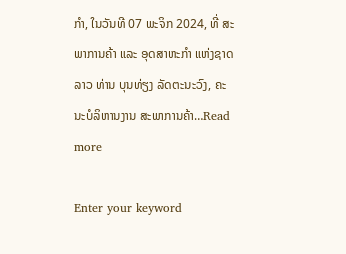ກໍາ, ໃນວັນທີ 07 ພະຈິກ 2024, ທີ່ ສະພາການຄ້າ ແລະ ອຸດສາຫະກໍາ ແຫ່ງຊາດລາວ ທ່ານ ບຸນທ່ຽງ ລັດຕະນະວົງ, ຄະນະບໍລິຫານງານ ສະພາການຄ້າ…Read more

Enter your keyword